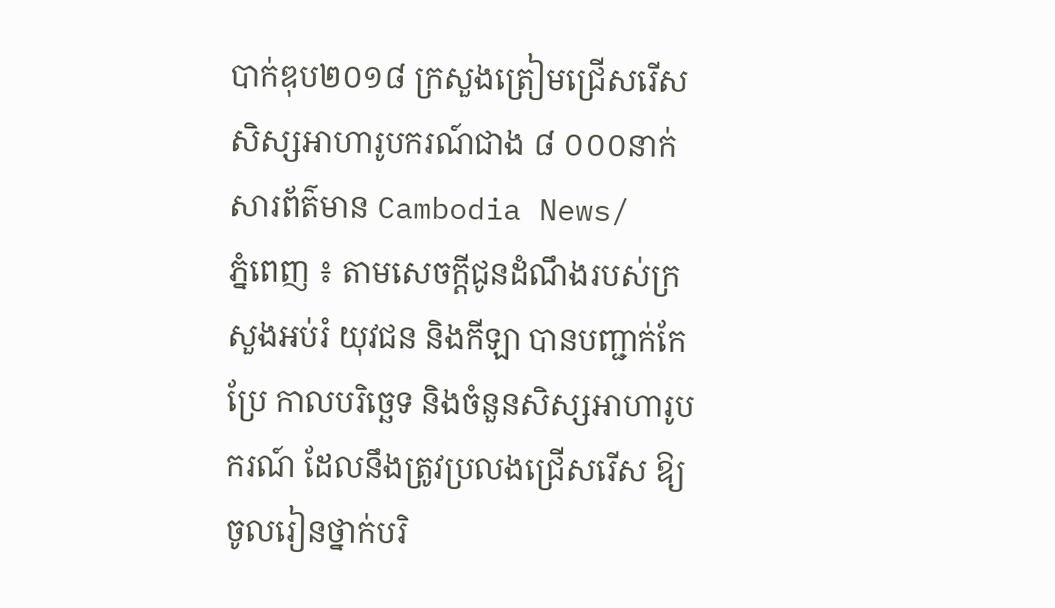បាក់ឌុប២០១៨ ក្រសួងត្រៀមជ្រើសរើស សិស្សអាហារូបករណ៍ជាង ៨ ០០០នាក់
សារព័ត៌មាន Cambodia News/
ភ្នំពេញ ៖ តាមសេចក្ដីជូនដំណឹងរបស់ក្រសួងអប់រំ យុវជន និងកីឡា បានបញ្ជាក់កែប្រែ កាលបរិច្ឆេទ និងចំនួនសិស្សអាហារូបករណ៍ ដែលនឹងត្រូវប្រលងជ្រើសរើស ឱ្យចូលរៀនថ្នាក់បរិ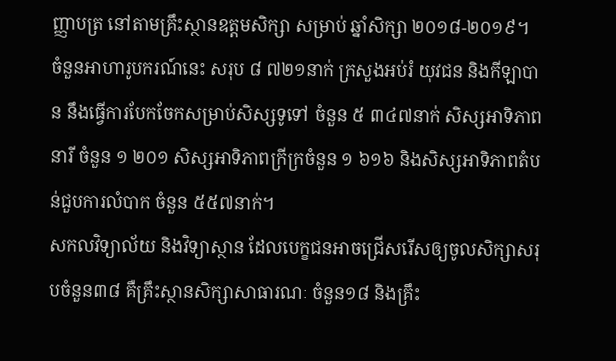ញ្ញាបត្រ នៅតាមគ្រឹះស្ថានឧត្ដមសិក្សា សម្រាប់ ឆ្នាំសិក្សា ២០១៨-២០១៩។
ចំនួនអាហារូបករណ៍នេះ សរុប ៨ ៧២១នាក់ ក្រសួងអប់រំ យុវជន និងកីឡាបាន នឹងធ្វើការបែកចែកសម្រាប់សិស្សទូទៅ ចំនួន ៥ ៣៤៧នាក់ សិស្សអាទិភាពនារី ចំនួន ១ ២០១ សិស្សអាទិភាពក្រីក្រចំនួន ១ ៦១៦ និងសិស្សអាទិភាពតំបន់ជួបការលំបាក ចំនួន ៥៥៧នាក់។
សកលវិទ្យាល័យ និងវិទ្យាស្ថាន ដែលបេក្ខជនអាចជ្រើសរើសឲ្យចូលសិក្សាសរុបចំនួន៣៨ គឺគ្រឹះស្ថានសិក្សាសាធារណៈ ចំនួន១៨ និងគ្រឹះ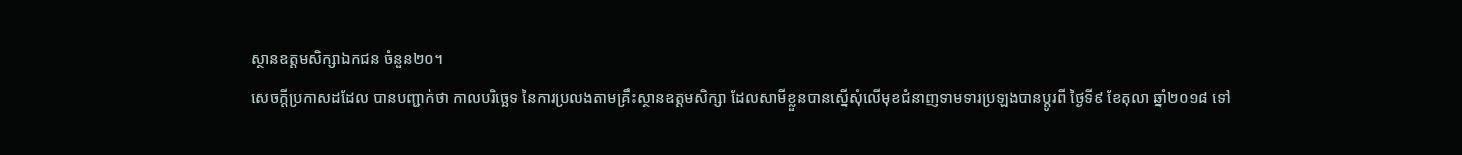ស្ថានឧត្ដមសិក្សាឯកជន ចំនួន២០។
សេចក្ដីប្រកាសដដែល បានបញ្ជាក់ថា កាលបរិច្ឆេទ នៃការប្រលងតាមគ្រឹះស្ថានឧត្ដមសិក្សា ដែលសាមីខ្លួនបានស្នើសុំលើមុខជំនាញទាមទារប្រឡងបានប្ដូរពី ថ្ងៃទី៩ ខែតុលា ឆ្នាំ២០១៨ ទៅ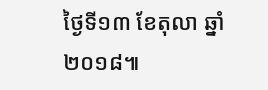ថ្ងៃទី១៣ ខែតុលា ឆ្នាំ២០១៨៕